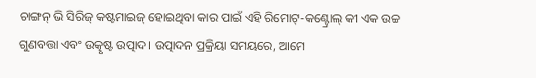ଚାଙ୍ଗନ୍ ଭି ସିରିଜ୍ କଷ୍ଟମାଇଜ୍ ହୋଇଥିବା କାର ପାଇଁ ଏହି ରିମୋଟ୍-କଣ୍ଟ୍ରୋଲ୍ କୀ ଏକ ଉଚ୍ଚ ଗୁଣବତ୍ତା ଏବଂ ଉତ୍କୃଷ୍ଟ ଉତ୍ପାଦ। ଉତ୍ପାଦନ ପ୍ରକ୍ରିୟା ସମୟରେ, ଆମେ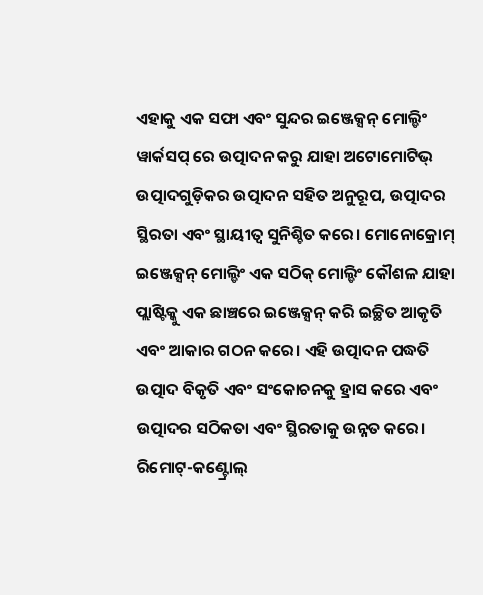ଏହାକୁ ଏକ ସଫା ଏବଂ ସୁନ୍ଦର ଇଞ୍ଜେକ୍ସନ୍ ମୋଲ୍ଡିଂ ୱାର୍କସପ୍ ରେ ଉତ୍ପାଦନ କରୁ ଯାହା ଅଟୋମୋଟିଭ୍ ଉତ୍ପାଦଗୁଡ଼ିକର ଉତ୍ପାଦନ ସହିତ ଅନୁରୂପ, ଉତ୍ପାଦର ସ୍ଥିରତା ଏବଂ ସ୍ଥାୟୀତ୍ୱ ସୁନିଶ୍ଚିତ କରେ। ମୋନୋକ୍ରୋମ୍ ଇଞ୍ଜେକ୍ସନ୍ ମୋଲ୍ଡିଂ ଏକ ସଠିକ୍ ମୋଲ୍ଡିଂ କୌଶଳ ଯାହା ପ୍ଲାଷ୍ଟିକ୍କୁ ଏକ ଛାଞ୍ଚରେ ଇଞ୍ଜେକ୍ସନ୍ କରି ଇଚ୍ଛିତ ଆକୃତି ଏବଂ ଆକାର ଗଠନ କରେ। ଏହି ଉତ୍ପାଦନ ପଦ୍ଧତି ଉତ୍ପାଦ ବିକୃତି ଏବଂ ସଂକୋଚନକୁ ହ୍ରାସ କରେ ଏବଂ ଉତ୍ପାଦର ସଠିକତା ଏବଂ ସ୍ଥିରତାକୁ ଉନ୍ନତ କରେ।
ରିମୋଟ୍-କଣ୍ଟ୍ରୋଲ୍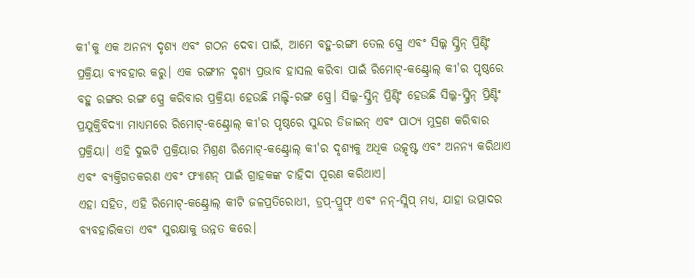କୀ'କୁ ଏକ ଅନନ୍ୟ ଦୃଶ୍ୟ ଏବଂ ଗଠନ ଦେବା ପାଇଁ, ଆମେ ବହୁ-ରଙ୍ଗୀ ତେଲ ସ୍ପ୍ରେ ଏବଂ ସିଲ୍କ ସ୍କ୍ରିନ୍ ପ୍ରିଣ୍ଟିଂ ପ୍ରକ୍ରିୟା ବ୍ୟବହାର କରୁ। ଏକ ରଙ୍ଗୀନ ଦୃଶ୍ୟ ପ୍ରଭାବ ହାସଲ କରିବା ପାଇଁ ରିମୋଟ୍-କଣ୍ଟ୍ରୋଲ୍ କୀ'ର ପୃଷ୍ଠରେ ବହୁ ରଙ୍ଗର ରଙ୍ଗ ସ୍ପ୍ରେ କରିବାର ପ୍ରକ୍ରିୟା ହେଉଛି ମଲ୍ଟି-ରଙ୍ଗ ସ୍ପ୍ରେ। ସିଲ୍କ-ସ୍କ୍ରିନ୍ ପ୍ରିଣ୍ଟିଂ ହେଉଛି ସିଲ୍କ-ସ୍କ୍ରିନ୍ ପ୍ରିଣ୍ଟିଂ ପ୍ରଯୁକ୍ତିବିଦ୍ୟା ମାଧ୍ୟମରେ ରିମୋଟ୍-କଣ୍ଟ୍ରୋଲ୍ କୀ'ର ପୃଷ୍ଠରେ ସୁନ୍ଦର ଡିଜାଇନ୍ ଏବଂ ପାଠ୍ୟ ମୁଦ୍ରଣ କରିବାର ପ୍ରକ୍ରିୟା। ଏହି ଦୁଇଟି ପ୍ରକ୍ରିୟାର ମିଶ୍ରଣ ରିମୋଟ୍-କଣ୍ଟ୍ରୋଲ୍ କୀ'ର ଦୃଶ୍ୟକୁ ଅଧିକ ଉତ୍କୃଷ୍ଟ ଏବଂ ଅନନ୍ୟ କରିଥାଏ ଏବଂ ବ୍ୟକ୍ତିଗତକରଣ ଏବଂ ଫ୍ୟାଶନ୍ ପାଇଁ ଗ୍ରାହକଙ୍କ ଚାହିଦା ପୂରଣ କରିଥାଏ।
ଏହା ସହିତ, ଏହି ରିମୋଟ୍-କଣ୍ଟ୍ରୋଲ୍ କୀଟି ଜଳପ୍ରତିରୋଧୀ, ଡ୍ରପ୍-ପ୍ରୁଫ୍ ଏବଂ ନନ୍-ସ୍ଲିପ୍ ମଧ୍ୟ, ଯାହା ଉତ୍ପାଦର ବ୍ୟବହାରିକତା ଏବଂ ସୁରକ୍ଷାକୁ ଉନ୍ନତ କରେ।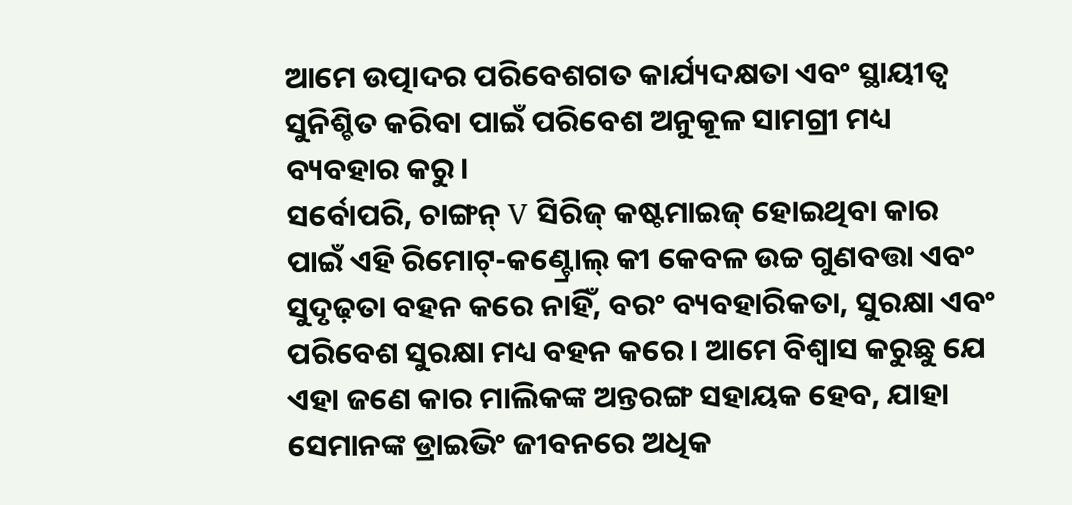ଆମେ ଉତ୍ପାଦର ପରିବେଶଗତ କାର୍ଯ୍ୟଦକ୍ଷତା ଏବଂ ସ୍ଥାୟୀତ୍ୱ ସୁନିଶ୍ଚିତ କରିବା ପାଇଁ ପରିବେଶ ଅନୁକୂଳ ସାମଗ୍ରୀ ମଧ୍ୟ ବ୍ୟବହାର କରୁ।
ସର୍ବୋପରି, ଚାଙ୍ଗନ୍ V ସିରିଜ୍ କଷ୍ଟମାଇଜ୍ ହୋଇଥିବା କାର ପାଇଁ ଏହି ରିମୋଟ୍-କଣ୍ଟ୍ରୋଲ୍ କୀ କେବଳ ଉଚ୍ଚ ଗୁଣବତ୍ତା ଏବଂ ସୁଦୃଢ଼ତା ବହନ କରେ ନାହିଁ, ବରଂ ବ୍ୟବହାରିକତା, ସୁରକ୍ଷା ଏବଂ ପରିବେଶ ସୁରକ୍ଷା ମଧ୍ୟ ବହନ କରେ। ଆମେ ବିଶ୍ୱାସ କରୁଛୁ ଯେ ଏହା ଜଣେ କାର ମାଲିକଙ୍କ ଅନ୍ତରଙ୍ଗ ସହାୟକ ହେବ, ଯାହା ସେମାନଙ୍କ ଡ୍ରାଇଭିଂ ଜୀବନରେ ଅଧିକ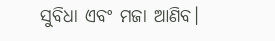ସୁବିଧା ଏବଂ ମଜା ଆଣିବ।